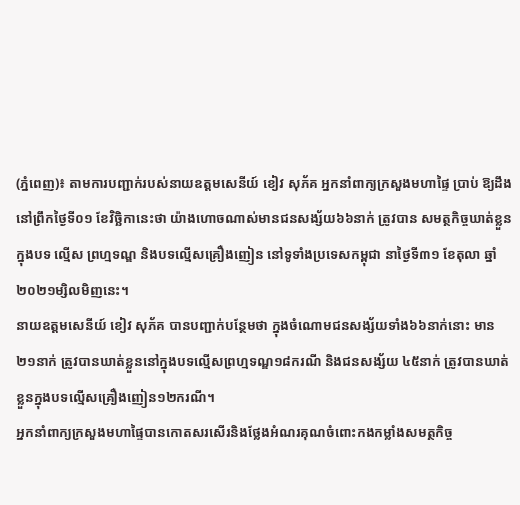(ភ្នំពេញ)៖ តាមការបញ្ជាក់របស់នាយឧត្តមសេនីយ៍ ខៀវ សុភ័គ អ្នកនាំពាក្យក្រសួងមហាផ្ទៃ ប្រាប់ ឱ្យដឹងនៅព្រឹកថ្ងៃទី០១ ខែវិច្ឆិកានេះថា យ៉ាងហោចណាស់មានជនសង្ស័យ៦៦នាក់ ត្រូវបាន សមត្ថកិច្ចឃាត់ខ្លួនក្នុងបទ ល្មើស ព្រហ្មទណ្ឌ និងបទល្មើសគ្រឿងញៀន នៅទូទាំងប្រទេសកម្ពុជា នាថ្ងៃទី៣១ ខែតុលា ឆ្នាំ២០២១ម្សិលមិញនេះ។
នាយឧត្តមសេនីយ៍ ខៀវ សុភ័គ បានបញ្ជាក់បន្ថែមថា ក្នុងចំណោមជនសង្ស័យទាំង៦៦នាក់នោះ មាន ២១នាក់ ត្រូវបានឃាត់ខ្លួននៅក្នុងបទល្មើសព្រហ្មទណ្ឌ១៨ករណី និងជនសង្ស័យ ៤៥នាក់ ត្រូវបានឃាត់ខ្លួនក្នុងបទល្មើសគ្រឿងញៀន១២ករណី។
អ្នកនាំពាក្យក្រសួងមហាផ្ទៃបានកោតសរសើរនិងថ្លែងអំណរគុណចំពោះកងកម្លាំងសមត្ថកិច្ច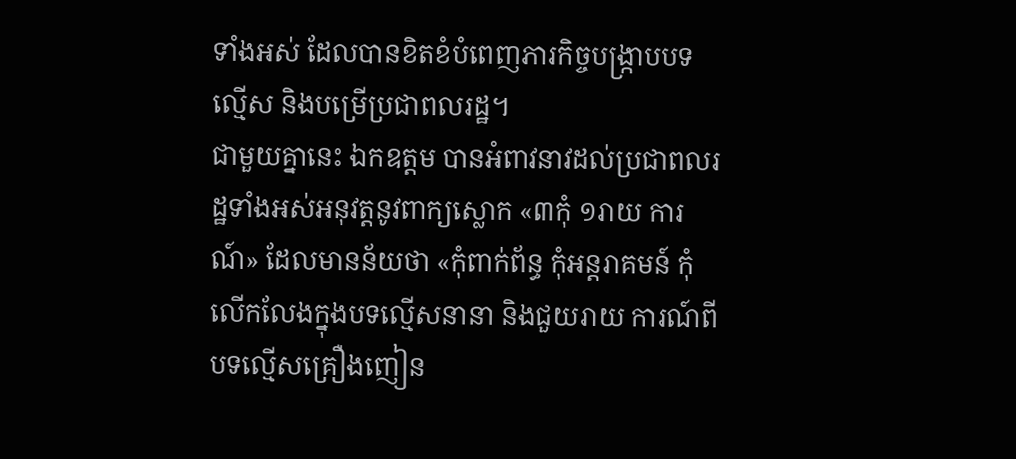ទាំងអស់ ដែលបានខិតខំបំពេញភារកិច្ចបង្ក្រាបបទល្មើស និងបម្រើប្រជាពលរដ្ឋ។
ជាមួយគ្នានេះ ឯកឧត្តម បានអំពាវនាវដល់ប្រជាពលរដ្ឋទាំងអស់អនុវត្តនូវពាក្យស្លោក «៣កុំ ១រាយ ការណ៍» ដែលមានន័យថា «កុំពាក់ព័ន្ធ កុំអន្តរាគមន៍ កុំលើកលែងក្នុងបទល្មើសនានា និងជួយរាយ ការណ៍ពីបទល្មើសគ្រឿងញៀន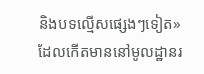និងបទល្មើសផ្សេងៗទៀត» ដែលកើតមាននៅមូលដ្ឋានរ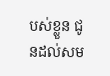បស់ខ្លួន ជូនដល់សម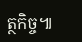ត្ថកិច្ច៕